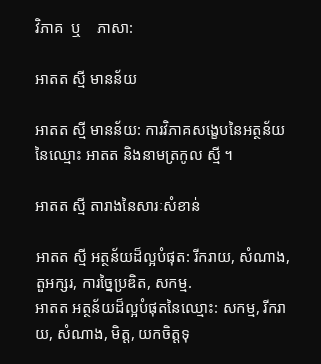វិភាគ  ឬ    ភាសា:

អាតត ស្មី មានន័យ

អាតត ស្មី មានន័យ: ការវិភាគសង្ខេបនៃអត្ថន័យនៃឈ្មោះ អាតត និងនាមត្រកូល ស្មី ។

អាតត ស្មី តារាងនៃសារៈសំខាន់

អាតត ស្មី អត្ថន័យដ៏ល្អបំផុត: រីករាយ, សំណាង, តួអក្សរ, ការច្នៃប្រឌិត, សកម្ម.
អាតត អត្ថន័យដ៏ល្អបំផុតនៃឈ្មោះ: សកម្ម, រីករាយ, សំណាង, មិត្ត, យកចិត្តទុ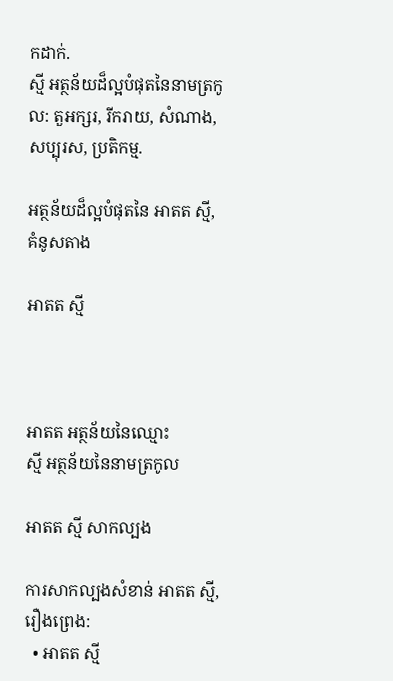កដាក់.
ស្មី អត្ថន័យដ៏ល្អបំផុតនៃនាមត្រកូល: តួអក្សរ, រីករាយ, សំណាង, សប្បុរស, ប្រតិកម្ម.

អត្ថន័យដ៏ល្អបំផុតនៃ អាតត ស្មី, គំនូសតាង

អាតត ស្មី



អាតត អត្ថន័យនៃឈ្មោះ          ស្មី អត្ថន័យនៃនាមត្រកូល

អាតត ស្មី សាកល្បង

ការសាកល្បងសំខាន់ អាតត ស្មី, រឿងព្រេង:
  • អាតត ស្មី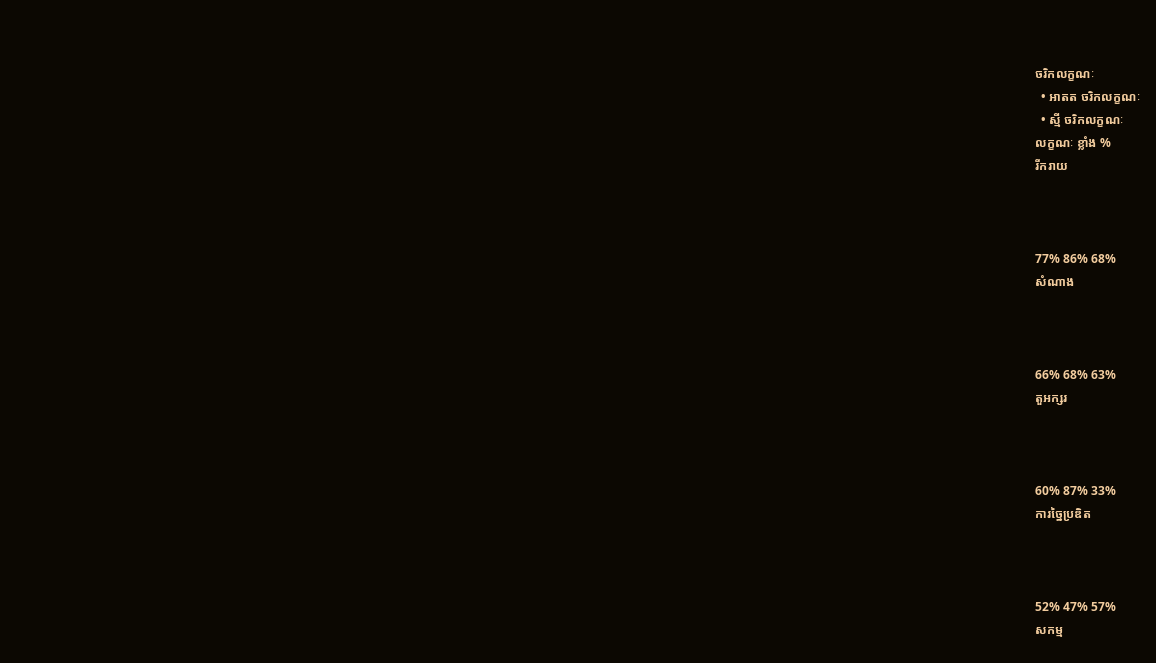ចរិកលក្ខណៈ
  • អាតត ចរិកលក្ខណៈ
  • ស្មី ចរិកលក្ខណៈ
លក្ខណៈ ខ្លាំង %
រីករាយ



77% 86% 68%
សំណាង



66% 68% 63%
តួអក្សរ



60% 87% 33%
ការច្នៃប្រឌិត



52% 47% 57%
សកម្ម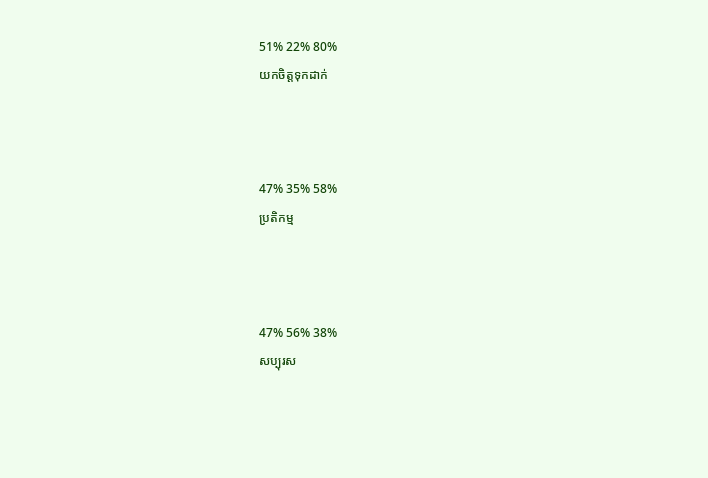51% 22% 80%
យកចិត្តទុកដាក់



47% 35% 58%
ប្រតិកម្ម



47% 56% 38%
សប្បុរស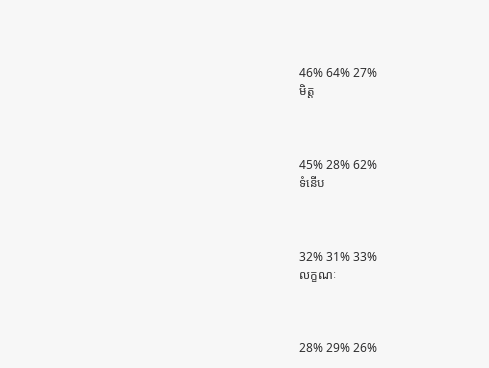46% 64% 27%
មិត្ត



45% 28% 62%
ទំនើប



32% 31% 33%
លក្ខណៈ



28% 29% 26%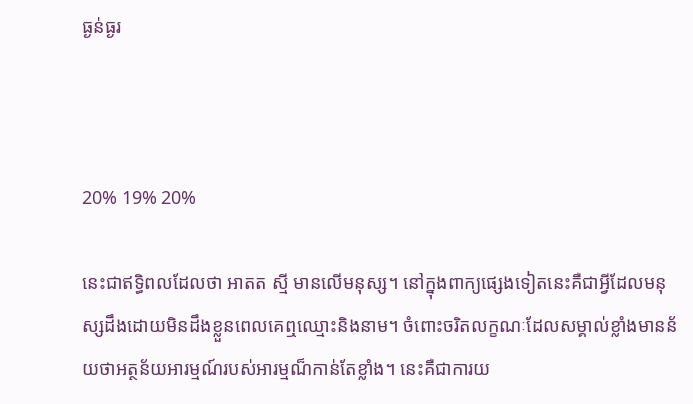ធ្ងន់ធ្ងរ



20% 19% 20%

នេះជាឥទ្ធិពលដែលថា អាតត ស្មី មានលើមនុស្ស។ នៅក្នុងពាក្យផ្សេងទៀតនេះគឺជាអ្វីដែលមនុស្សដឹងដោយមិនដឹងខ្លួនពេលគេឮឈ្មោះនិងនាម។ ចំពោះចរិតលក្ខណៈដែលសម្គាល់ខ្លាំងមានន័យថាអត្ថន័យអារម្មណ៍របស់អារម្មណ៏កាន់តែខ្លាំង។ នេះគឺជាការយ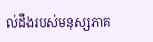ល់ដឹងរបស់មនុស្សភាគ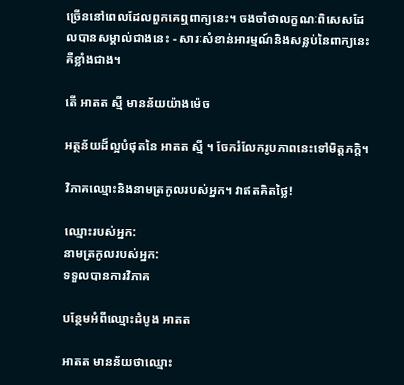ច្រើននៅពេលដែលពួកគេឮពាក្យនេះ។ ចងចាំថាលក្ខណៈពិសេសដែលបានសម្គាល់ជាងនេះ - សារៈសំខាន់អារម្មណ៍និងសន្លប់នៃពាក្យនេះគឺខ្លាំងជាង។

តើ អាតត ស្មី មានន័យយ៉ាងម៉េច

អត្ថន័យដ៏ល្អបំផុតនៃ អាតត ស្មី ។ ចែករំលែករូបភាពនេះទៅមិត្តភក្តិ។

វិភាគឈ្មោះនិងនាមត្រកូលរបស់អ្នក។ វាឥតគិតថ្លៃ!

ឈ្មោះរបស់អ្នក:
នាមត្រកូលរបស់អ្នក:
ទទួលបានការវិភាគ

បន្ថែមអំពីឈ្មោះដំបូង អាតត

អាតត មានន័យថាឈ្មោះ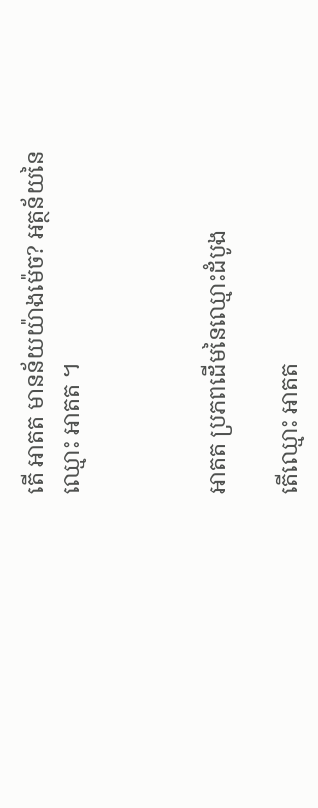តើ អាតត មានន័យយ៉ាងម៉េច? អត្ថន័យនៃឈ្មោះ អាតត ។



អាតត ប្រភពដើមនៃឈ្មោះដំបូង

តើឈ្មោះ អាតត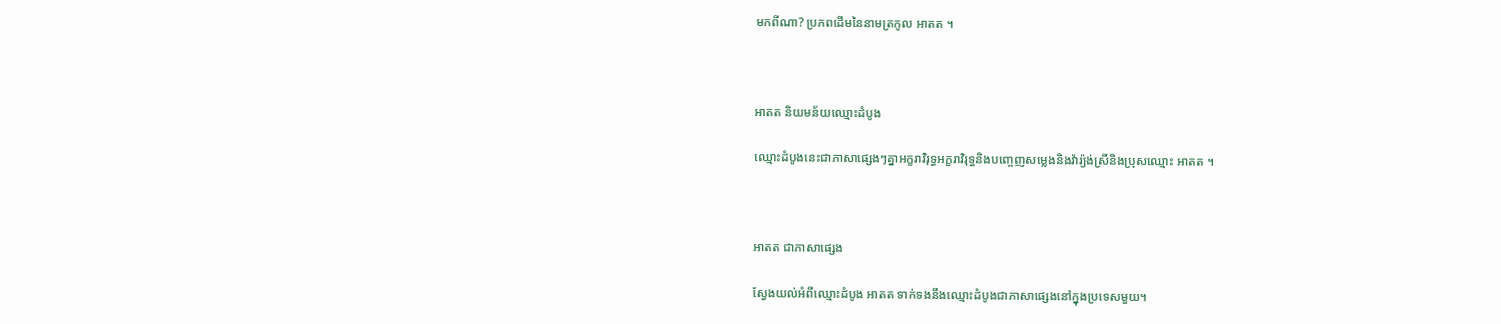មកពីណា? ប្រភពដើមនៃនាមត្រកូល អាតត ។



អាតត និយមន័យឈ្មោះដំបូង

ឈ្មោះដំបូងនេះជាភាសាផ្សេងៗគ្នាអក្ខរាវិរុទ្ធអក្ខរាវិរុទ្ធនិងបញ្ចេញសម្លេងនិងវ៉ារ្យ៉ង់ស្រីនិងប្រុសឈ្មោះ អាតត ។



អាតត ជាភាសាផ្សេង

ស្វែងយល់អំពីឈ្មោះដំបូង អាតត ទាក់ទងនឹងឈ្មោះដំបូងជាភាសាផ្សេងនៅក្នុងប្រទេសមួយ។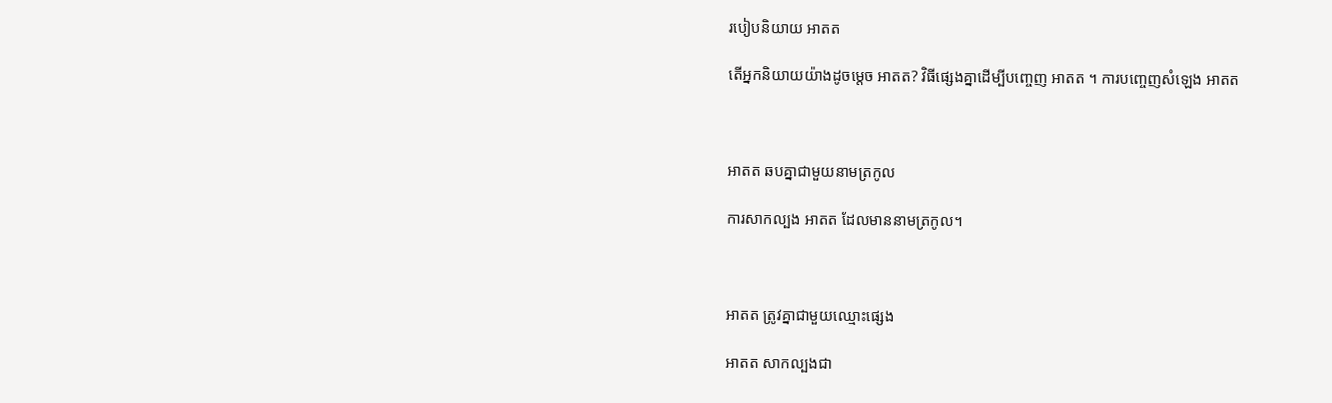របៀបនិយាយ អាតត

តើអ្នកនិយាយយ៉ាងដូចម្តេច អាតត? វិធីផ្សេងគ្នាដើម្បីបញ្ចេញ អាតត ។ ការបញ្ចេញសំឡេង អាតត



អាតត ឆបគ្នាជាមួយនាមត្រកូល

ការសាកល្បង អាតត ដែលមាននាមត្រកូល។



អាតត ត្រូវគ្នាជាមួយឈ្មោះផ្សេង

អាតត សាកល្បងជា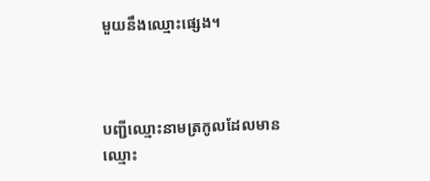មួយនឹងឈ្មោះផ្សេង។



បញ្ជីឈ្មោះនាមត្រកូលដែលមានឈ្មោះ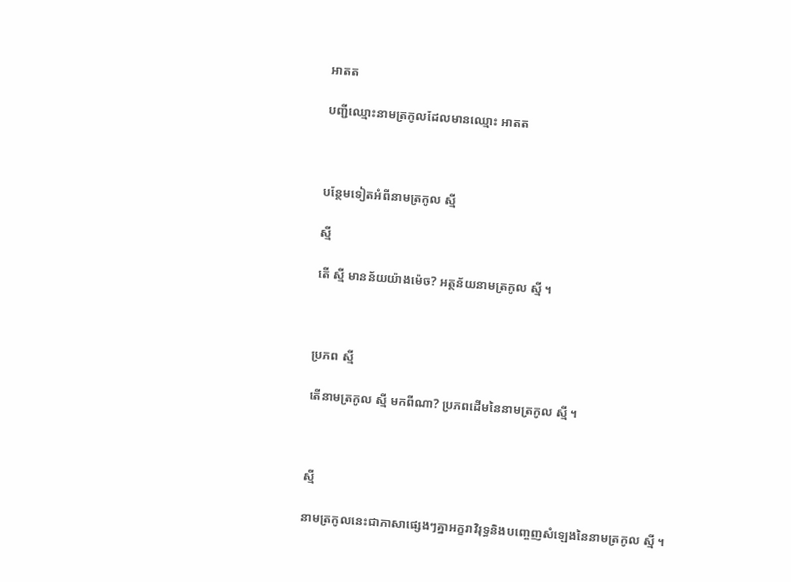អាតត

បញ្ជីឈ្មោះនាមត្រកូលដែលមានឈ្មោះ អាតត



បន្ថែមទៀតអំពីនាមត្រកូល ស្មី

ស្មី

តើ ស្មី មានន័យយ៉ាងម៉េច? អត្ថន័យនាមត្រកូល ស្មី ។



ប្រភព ស្មី

តើនាមត្រកូល ស្មី មកពីណា? ប្រភពដើមនៃនាមត្រកូល ស្មី ។



ស្មី

នាមត្រកូលនេះជាភាសាផ្សេងៗគ្នាអក្ខរាវិរុទ្ធនិងបញ្ចេញសំឡេងនៃនាមត្រកូល ស្មី ។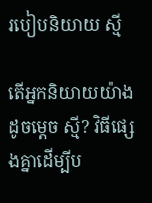របៀបនិយាយ ស្មី

តើអ្នកនិយាយយ៉ាងដូចម្តេច ស្មី? វិធីផ្សេងគ្នាដើម្បីប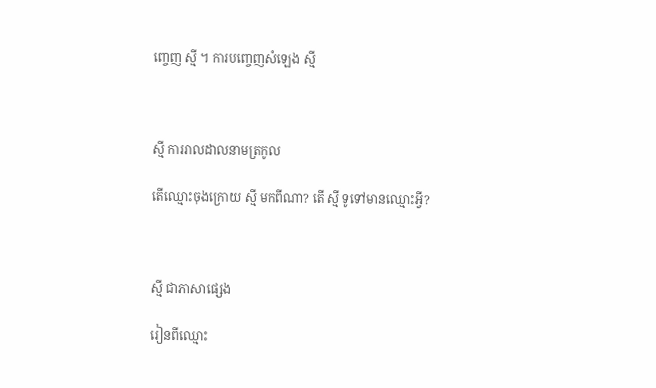ញ្ចេញ ស្មី ។ ការបញ្ចេញសំឡេង ស្មី



ស្មី ការរាលដាលនាមត្រកូល

តើឈ្មោះចុងក្រោយ ស្មី មកពីណា? តើ ស្មី ទូទៅមានឈ្មោះអ្វី?



ស្មី ជាភាសាផ្សេង

រៀនពីឈ្មោះ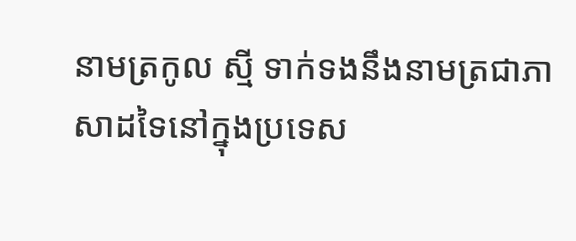នាមត្រកូល ស្មី ទាក់ទងនឹងនាមត្រជាភាសាដទៃនៅក្នុងប្រទេស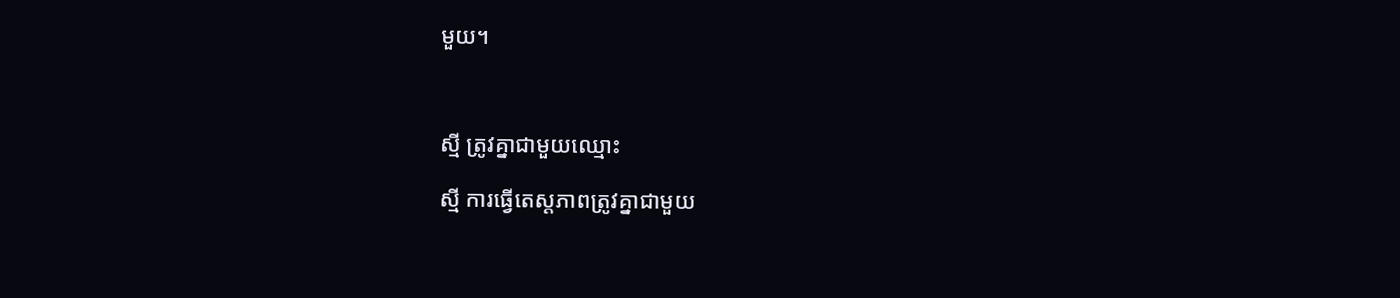មួយ។



ស្មី ត្រូវគ្នាជាមួយឈ្មោះ

ស្មី ការធ្វើតេស្តភាពត្រូវគ្នាជាមួយ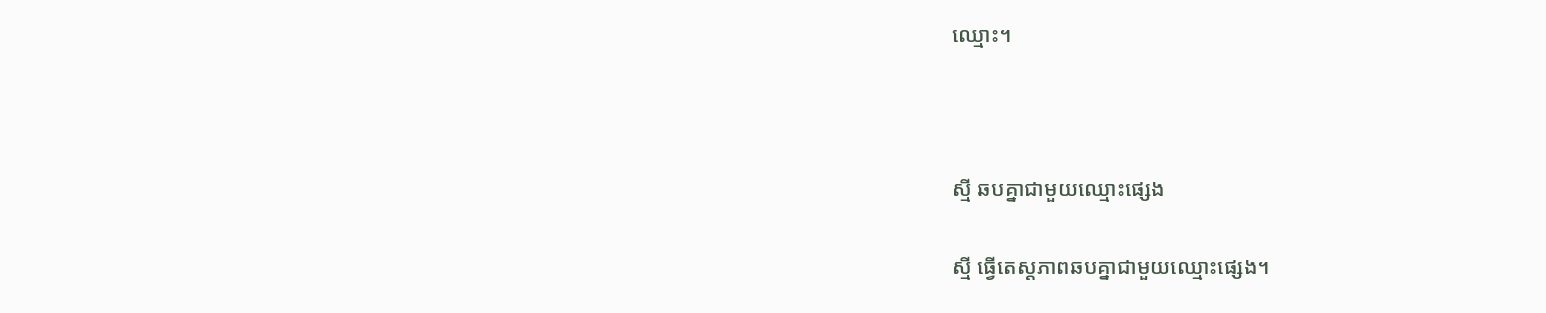ឈ្មោះ។



ស្មី ឆបគ្នាជាមួយឈ្មោះផ្សេង

ស្មី ធ្វើតេស្តភាពឆបគ្នាជាមួយឈ្មោះផ្សេង។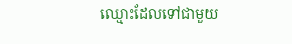ឈ្មោះដែលទៅជាមួយ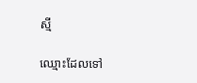ស្មី

ឈ្មោះដែលទៅ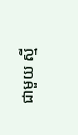ជាមួយ ស្មី